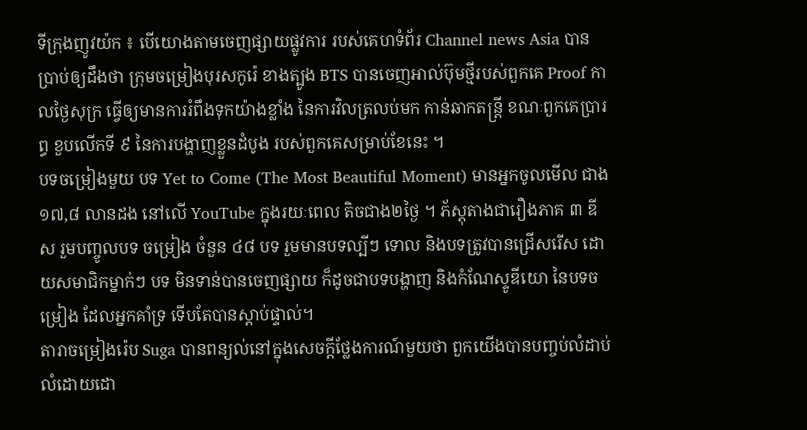ទីក្រុងញូវយ៉ក ៖ បើយោងតាមចេញផ្សាយផ្លូវការ របស់គេហទំព័រ Channel news Asia បានប្រាប់ឲ្យដឹងថា ក្រុមចម្រៀងបុរសកូរ៉េ ខាងត្បូង BTS បានចេញអាល់ប៊ុមថ្មីរបស់ពួកគេ Proof កាលថ្ងៃសុក្រ ធ្វើឲ្យមានការរំពឹងទុកយ៉ាងខ្លាំង នៃការវិលត្រលប់មក កាន់ឆាកតន្ត្រី ខណៈពួកគេប្រារព្ធ ខួបលើកទី ៩ នៃការបង្ហាញខ្លួនដំបូង របស់ពួកគេសម្រាប់ខែនេះ ។
បទចម្រៀងមួយ បទ Yet to Come (The Most Beautiful Moment) មានអ្នកចូលមើល ជាង ១៧,៨ លានដង នៅលើ YouTube ក្នុងរយៈពេល តិចជាង២ថ្ងៃ ។ ភ័ស្តុតាងជារឿងភាគ ៣ ឌីស រួមបញ្ចូលបទ ចម្រៀង ចំនួន ៤៨ បទ រួមមានបទល្បីៗ ទោល និងបទត្រូវបានជ្រើសរើស ដោយសមាជិកម្នាក់ៗ បទ មិនទាន់បានចេញផ្សាយ ក៏ដូចជាបទបង្ហាញ និងកំណែស្ទូឌីយោ នៃបទចម្រៀង ដែលអ្នកគាំទ្រ ទើបតែបានស្តាប់ផ្ទាល់។
តារាចម្រៀងរ៉េប Suga បានពន្យល់នៅក្នុងសេចក្តីថ្លែងការណ៍មួយថា ពួកយើងបានបញ្ចប់លំដាប់ លំដោយដោ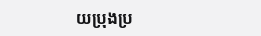យប្រុងប្រ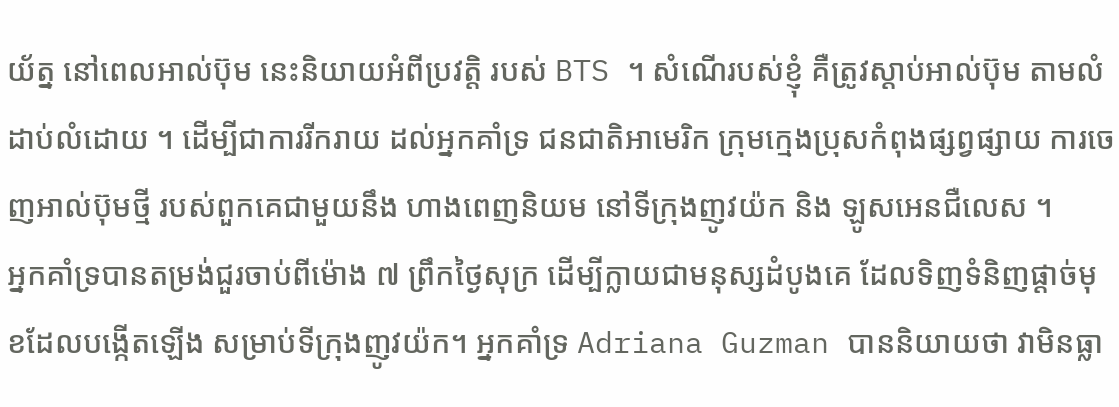យ័ត្ន នៅពេលអាល់ប៊ុម នេះនិយាយអំពីប្រវត្តិ របស់ BTS ។ សំណើរបស់ខ្ញុំ គឺត្រូវស្តាប់អាល់ប៊ុម តាមលំដាប់លំដោយ ។ ដើម្បីជាការរីករាយ ដល់អ្នកគាំទ្រ ជនជាតិអាមេរិក ក្រុមក្មេងប្រុសកំពុងផ្សព្វផ្សាយ ការចេញអាល់ប៊ុមថ្មី របស់ពួកគេជាមួយនឹង ហាងពេញនិយម នៅទីក្រុងញូវយ៉ក និង ឡូសអេនជឺលេស ។
អ្នកគាំទ្របានតម្រង់ជួរចាប់ពីម៉ោង ៧ ព្រឹកថ្ងៃសុក្រ ដើម្បីក្លាយជាមនុស្សដំបូងគេ ដែលទិញទំនិញផ្តាច់មុខដែលបង្កើតឡើង សម្រាប់ទីក្រុងញូវយ៉ក។ អ្នកគាំទ្រ Adriana Guzman បាននិយាយថា វាមិនធ្លា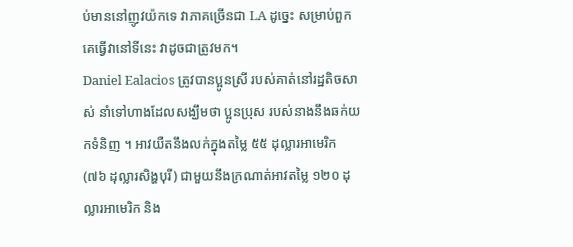ប់មាននៅញូវយ៉កទេ វាភាគច្រើនជា LA ដូច្នេះ សម្រាប់ពួកគេធ្វើវានៅទីនេះ វាដូចជាត្រូវមក។
Daniel Ealacios ត្រូវបានប្អូនស្រី របស់គាត់នៅរដ្ឋតិចសាស់ នាំទៅហាងដែលសង្ឃឹមថា ប្អូនប្រុស របស់នាងនឹងឆក់យកទំនិញ ។ អាវយឺតនឹងលក់ក្នុងតម្លៃ ៥៥ ដុល្លារអាមេរិក (៧៦ ដុល្លារសិង្ហបុរី) ជាមួយនឹងក្រណាត់អាវតម្លៃ ១២០ ដុល្លារអាមេរិក និង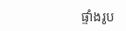ផ្ទាំងរូប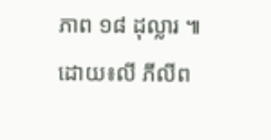ភាព ១៨ ដុល្លារ ៕ ដោយ៖លី ភីលីព